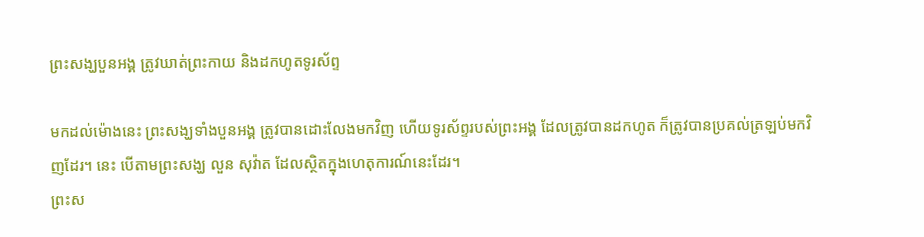ព្រះសង្ឃបួនអង្គ ត្រូវឃាត់ព្រះកាយ និងដកហូតទូរស័ព្ទ

មកដល់ម៉ោងនេះ ព្រះសង្ឃទាំងបួនអង្គ ត្រូវបានដោះលែងមកវិញ ហើយទូរស័ព្ទរបស់ព្រះអង្គ ដែលត្រូវបានដកហូត ក៏ត្រូវបានប្រគល់ត្រឡប់មកវិញដែរ។ នេះ បើតាមព្រះសង្ឃ លួន សុវ៉ាត ដែលស្ថិតក្នុងហេតុការណ៍នេះដែរ។
ព្រះស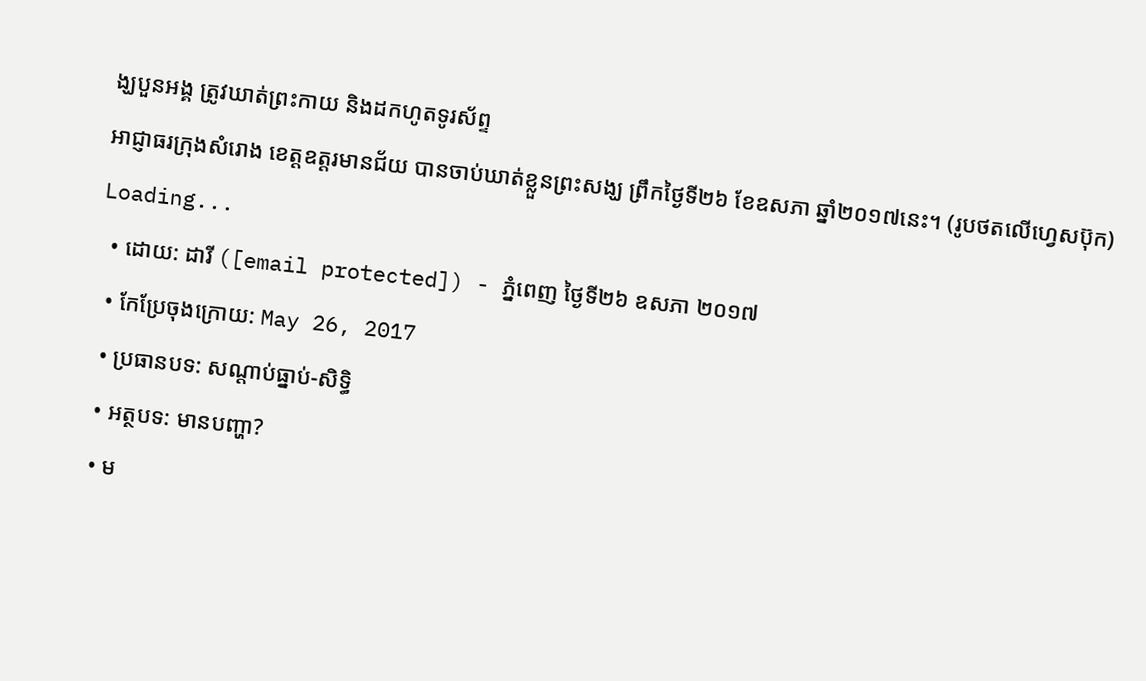ង្ឃបួនអង្គ ត្រូវឃាត់ព្រះកាយ និងដកហូតទូរស័ព្ទ
អាជ្ញាធរក្រុងសំរោង ខេត្តឧត្ដរមានជ័យ បានចាប់ឃាត់ខ្លួនព្រះសង្ឃ ព្រឹកថ្ងៃទី២៦ ខែឧសភា ឆ្នាំ២០១៧នេះ។ (រូបថតលើហ្វេសប៊ុក)
Loading...
  • ដោយ: ដារី ([email protected]) - ភ្នំពេញ ថ្ងៃទី២៦ ឧសភា ២០១៧
  • កែប្រែចុងក្រោយ: May 26, 2017
  • ប្រធានបទ: សណ្ដាប់ធ្នាប់-សិទ្ធិ
  • អត្ថបទ: មានបញ្ហា?
  • ម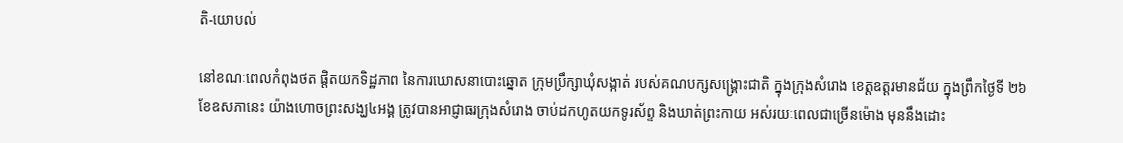តិ-យោបល់

នៅខណៈពេលកំពុងថត ផ្តិតយកទិដ្ឋភាព នៃការឃោសនាបោះឆ្នោត ក្រុមប្រឹក្សាឃុំសង្កាត់ របស់គណបក្សសង្គ្រោះជាតិ ក្នុងក្រុងសំរោង ខេត្តឧត្ដរមានជ័យ ក្នុងព្រឹកថ្ងៃទី ២៦ ខែឧសភានេះ យ៉ាងហោចព្រះសង្ឃ៤អង្គ ត្រូវបានអាជ្ញាធរក្រុងសំរោង ចាប់ដកហូតយកទូរស័ព្ទ និងឃាត់ព្រះកាយ អស់រយៈពេលជាច្រើនម៉ោង មុននឹងដោះ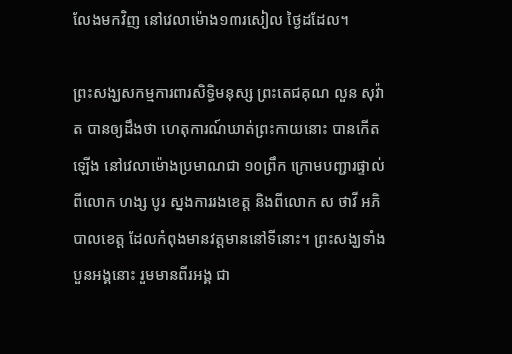លែងមកវិញ នៅវេលាម៉ោង១៣រសៀល ថ្ងៃដដែល។

ព្រះសង្ឃសកម្មការពារសិទ្ធិមនុស្ស ព្រះតេជគុណ លួន សុវ៉ាត បានឲ្យដឹងថា ហេតុការណ៍ឃាត់ព្រះកាយនោះ បានកើតឡើង នៅវេលាម៉ោងប្រមាណជា ១០ព្រឹក ក្រោមបញ្ជារផ្ទាល់ ពីលោក ហង្ស បូរ ស្នងការរងខេត្ត និងពីលោក ស ថាវី អភិបាលខេត្ត ដែលកំពុងមានវត្តមាននៅទីនោះ។ ព្រះសង្ឃទាំងបួនអង្គនោះ រួមមានពីរអង្គ ជា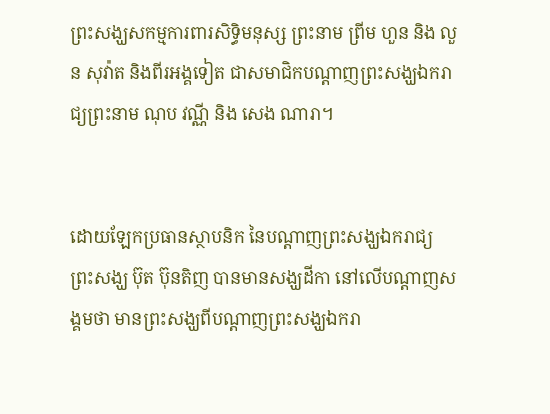ព្រះសង្ឃសកម្មការពារសិទ្ធិមនុស្ស ព្រះនាម ព្រីម ហួន និង លួន សុវ៉ាត និងពីរអង្គទៀត ជាសមាជិកបណ្តាញព្រះសង្ឃឯករាជ្យព្រះនាម ណុប វណ្ណី និង សេង ណារា។


ដោយឡែកប្រធានស្ថាបនិក នៃបណ្តាញព្រះសង្ឃឯករាជ្យ ព្រះសង្ឃ ប៊ុត ប៊ុនតិញ បានមានសង្ឃដីកា នៅលើបណ្ដាញសង្គមថា មានព្រះសង្ឃពីបណ្តាញព្រះសង្ឃឯករា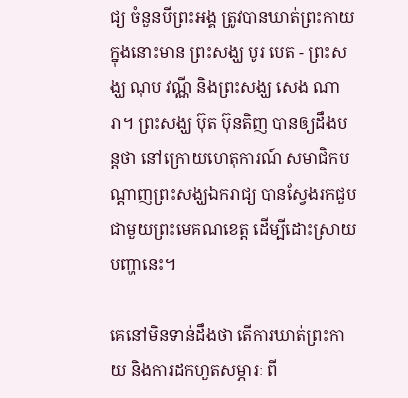ជ្យ ចំនួនបីព្រះអង្គ ត្រូវបានឃាត់ព្រះកាយ ក្នុងនោះមាន ព្រះសង្ឃ បូរ បេត - ព្រះសង្ឃ ណុប វណ្ណី និងព្រះសង្ឃ សេង ណារា។ ព្រះសង្ឃ ប៊ុត ប៊ុនតិញ បានឲ្យដឹងបន្តថា នៅក្រោយហេតុការណ៍ សមាជិកបណ្ដាញព្រះសង្ឃឯករាជ្យ បានស្វែងរកជួប ជាមួយព្រះមេគណខេត្ត ដើម្បីដោះស្រាយបញ្ហានេះ។

គេនៅមិនទាន់ដឹងថា តើការឃាត់ព្រះកាយ និងការដកហួតសម្ភារៈ ពី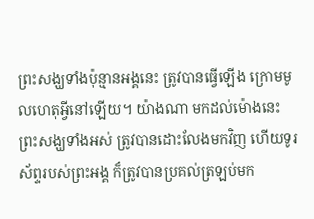ព្រះសង្ឃទាំងប៉ុន្មានអង្គនេះ ត្រូវបានធ្វើឡើង ក្រោមមូលហេតុអ្វីនៅឡើយ។ យ៉ាងណា មកដល់ម៉ោងនេះ ព្រះសង្ឃទាំងអស់ ត្រូវបានដោះលែងមកវិញ ហើយទូរស័ព្ទរបស់ព្រះអង្គ ក៏ត្រូវបានប្រគល់ត្រឡប់មក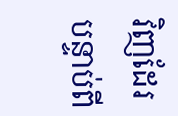វិញដែរ បន្ទាប់ពី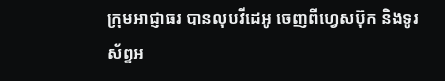ក្រុមអាជ្ញាធរ បានលុបវីដេអូ ចេញពីហ្វេសប៊ុក និងទូរស័ព្ទអ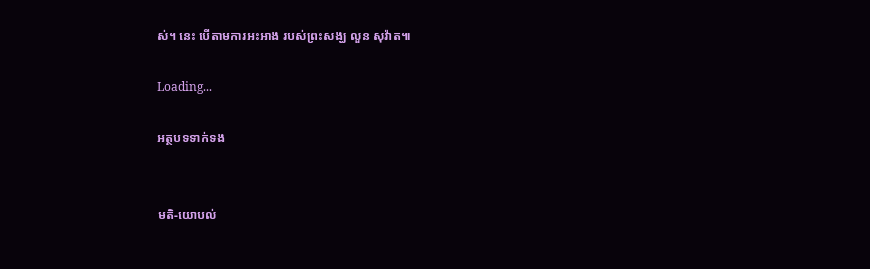ស់។ នេះ បើតាមការអះអាង របស់ព្រះសង្ឃ លួន សុវ៉ាត៕

Loading...

អត្ថបទទាក់ទង


មតិ-យោបល់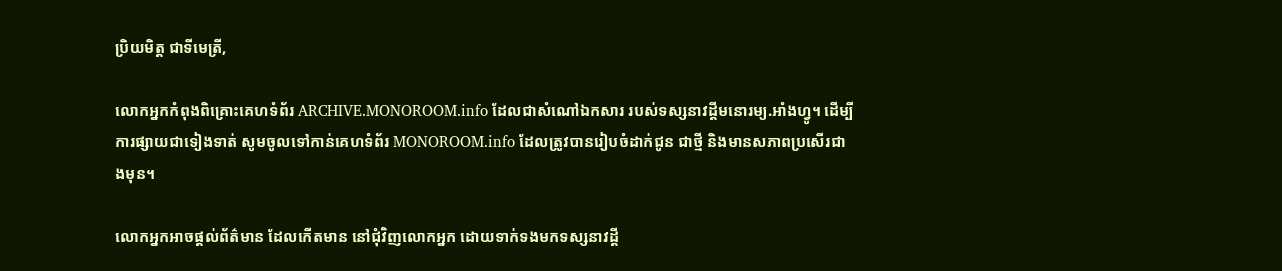ប្រិយមិត្ត ជាទីមេត្រី,

លោកអ្នកកំពុងពិគ្រោះគេហទំព័រ ARCHIVE.MONOROOM.info ដែលជាសំណៅឯកសារ របស់ទស្សនាវដ្ដីមនោរម្យ.អាំងហ្វូ។ ដើម្បីការផ្សាយជាទៀងទាត់ សូមចូលទៅកាន់គេហទំព័រ MONOROOM.info ដែលត្រូវបានរៀបចំដាក់ជូន ជាថ្មី និងមានសភាពប្រសើរជាងមុន។

លោកអ្នកអាចផ្ដល់ព័ត៌មាន ដែលកើតមាន នៅជុំវិញលោកអ្នក ដោយទាក់ទងមកទស្សនាវដ្ដី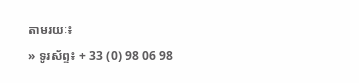តាមរយៈ៖
» ទូរស័ព្ទ៖ + 33 (0) 98 06 98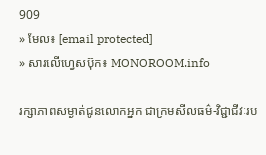909
» មែល៖ [email protected]
» សារលើហ្វេសប៊ុក៖ MONOROOM.info

រក្សាភាពសម្ងាត់ជូនលោកអ្នក ជាក្រមសីលធម៌-វិជ្ជាជីវៈរប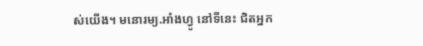ស់យើង។ មនោរម្យ.អាំងហ្វូ នៅទីនេះ ជិតអ្នក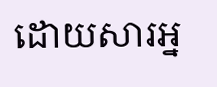ដោយសារអ្ន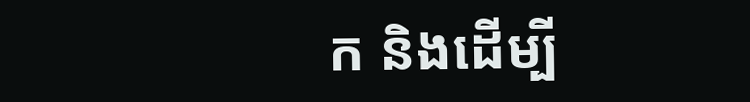ក និងដើម្បី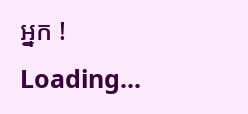អ្នក !
Loading...